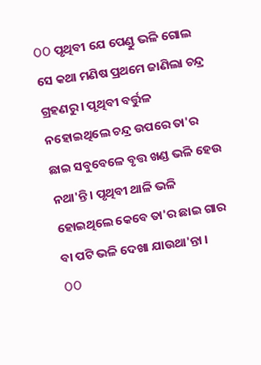OO ପୃଥିବୀ ଯେ ପେଣ୍ଡୁ ଭଳି ଗୋଲ ସେ କଥା ମଣିଷ ପ୍ରଥମେ ଜାଣିଲା ଚନ୍ଦ୍ର ଗ୍ରହଣରୁ । ପୃଥିବୀ ବର୍ତ୍ତୁଳ ନହୋଇଥିଲେ ଚନ୍ଦ୍ର ଉପରେ ତା'ର ଛାଇ ସବୁବେଳେ ବୃତ୍ତ ଖଣ୍ଡ ଭଳି ହେଉ ନଥା'ନ୍ତି । ପୃଥିବୀ ଥାଳି ଭଳି ହୋଇଥିଲେ କେବେ ତା'ର ଛାଇ ଗାର ବା ପଟି ଭଳି ଦେଖା ଯାଉଥା'ନ୍ତା ।
OO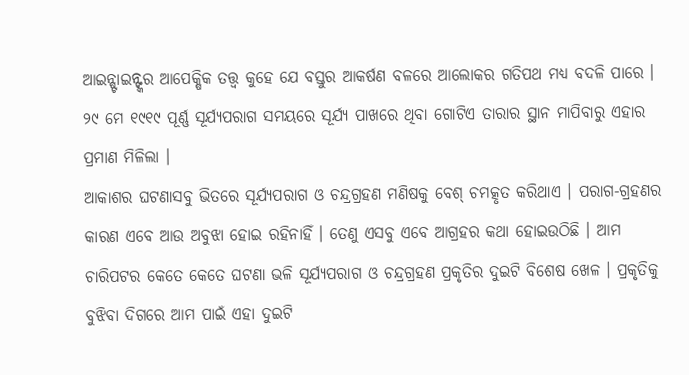ଆଇନ୍ଷ୍ଟାଇନ୍ଙ୍କର ଆପେକ୍ଷିକ ତତ୍ତ୍ୱ କୁହେ ଯେ ବସ୍ତୁର ଆକର୍ଷଣ ବଳରେ ଆଲୋକର ଗତିପଥ ମଧ୍ୟ ବଦଳି ପାରେ । ୨୯ ମେ ୧୯୧୯ ପୂର୍ଣ୍ଣ ସୂର୍ଯ୍ୟପରାଗ ସମୟରେ ସୂର୍ଯ୍ୟ ପାଖରେ ଥିବା ଗୋଟିଏ ତାରାର ସ୍ଥାନ ମାପିବାରୁ ଏହାର ପ୍ରମାଣ ମିଳିଲା ।
ଆକାଶର ଘଟଣାସବୁ ଭିତରେ ସୂର୍ଯ୍ୟପରାଗ ଓ ଚନ୍ଦ୍ରଗ୍ରହଣ ମଣିଷକୁ ବେଶ୍ ଚମତ୍କୃତ କରିଥାଏ । ପରାଗ-ଗ୍ରହଣର କାରଣ ଏବେ ଆଉ ଅବୁଝା ହୋଇ ରହିନାହିଁ । ତେଣୁ ଏସବୁ ଏବେ ଆଗ୍ରହର କଥା ହୋଇଉଠିଛି । ଆମ ଚାରିପଟର କେତେ କେତେ ଘଟଣା ଭଳି ସୂର୍ଯ୍ୟପରାଗ ଓ ଚନ୍ଦ୍ରଗ୍ରହଣ ପ୍ରକୃତିର ଦୁଇଟି ବିଶେଷ ଖେଳ । ପ୍ରକୃତିକୁ ବୁଝିବା ଦିଗରେ ଆମ ପାଇଁ ଏହା ଦୁଇଟି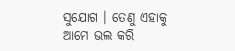ସୁଯୋଗ । ତେଣୁ ଏହାକୁ ଆମେ ଭଲ କରି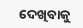ଦେଖିବାକୁ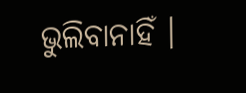ଭୁଲିବାନାହିଁ ।